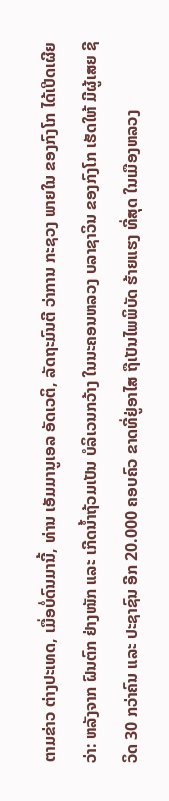ຕາມຂ່າວ ຕ່າງປະເທດ, ເມື່ອບໍ່ດົນມານີ້, ທ່ານ ເອັມມານູເອລ ອັດເວຕິ, ລັດຖະມົນຕີ ວ່າການ ກະຊວງ ພາຍໃນ ຂອງກົງໂກ ໄດ້ເປີດເຜີຍວ່າ: ຫລັງຈາກ ຝົນຕົກ ຢ່າງໜັກ ແລະ ເກີດນ້ຳຖ້ວມເປັນ ບໍລິເວນກວ້າງ ໃນນະຄອນຫລວງ ບລາຊາວິນ ຂອງກົງໂກ ເຮັດໃຫ້ ມີຜູ້ເສຍ ຊີວິດ 30 ກວ່າຄົນ ແລະ ປະຊາຊົນ ອີກ 20.000 ຄອບຄົວ ຂາດທີ່ຢູ່ອາໄສ ຖືເປັນໄພພິບັດ ຮ້າຍແຮງ ທີ່ສຸດ ໃນເມືອງຫລວງ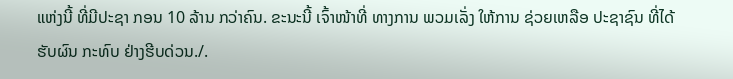ແຫ່ງນີ້ ທີ່ມີປະຊາ ກອນ 10 ລ້ານ ກວ່າຄົນ. ຂະນະນີ້ ເຈົ້າໜ້າທີ່ ທາງການ ພວມເລັ່ງ ໃຫ້ການ ຊ່ວຍເຫລືອ ປະຊາຊົນ ທີ່ໄດ້ຮັບຜົນ ກະທົບ ຢ່າງຮີບດ່ວນ./.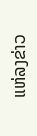ແຫ່ລງຂ່າວ